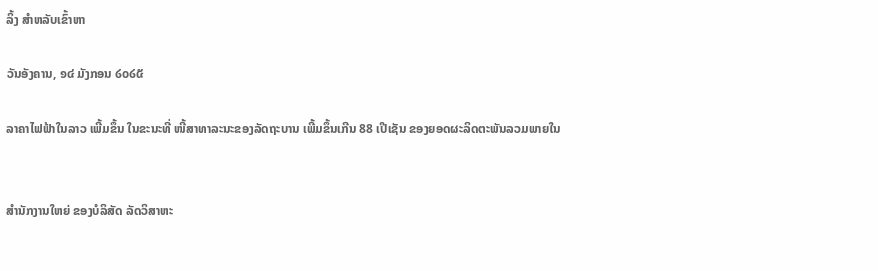ລິ້ງ ສຳຫລັບເຂົ້າຫາ

ວັນອັງຄານ, ໑໔ ມັງກອນ ໒໐໒໕

ລາຄາໄຟຟ້າໃນລາວ ເພີ້ມຂຶ້ນ ໃນຂະນະທີ່ ໜີ້ສາທາລະນະຂອງລັດຖະບານ ເພີ້ມຂຶ້ນເກີນ 88 ເປີເຊັນ ຂອງຍອດຜະລິດຕະພັນລວມພາຍໃນ


ສຳນັກງານໃຫຍ່ ຂອງບໍລິສັດ ລັດວິສາຫະ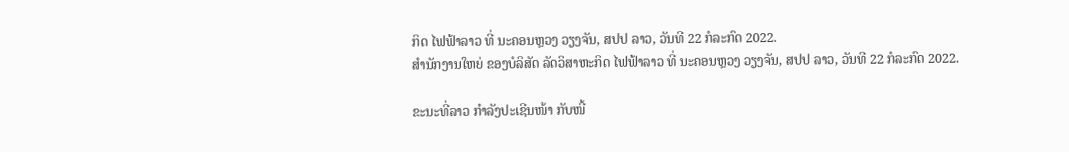ກິດ ໄຟຟ້າລາວ ທີ່ ນະຄອນຫຼວງ ວຽງຈັນ, ສປປ ລາວ, ວັນທີ 22 ກໍລະກົດ 2022.
ສຳນັກງານໃຫຍ່ ຂອງບໍລິສັດ ລັດວິສາຫະກິດ ໄຟຟ້າລາວ ທີ່ ນະຄອນຫຼວງ ວຽງຈັນ, ສປປ ລາວ, ວັນທີ 22 ກໍລະກົດ 2022.

ຂະນະທີ່ລາວ ກໍາລັງປະເຊີນໜ້າ ກັບໜີ້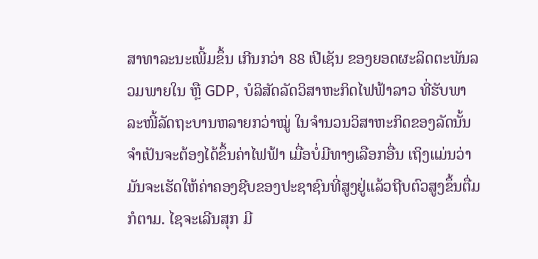ສາທາລະນະເພີ້ມຂຶ້ນ ເກີນກວ່າ 88 ເປີເຊັນ ຂອງຍອດຜະລິດຕະພັນລວມພາຍໃນ ຫຼື GDP, ບໍລິສັດລັດວິສາຫະກິດໄຟຟ້າລາວ ທີ່ຮັບພາລະໜີ້ລັດຖະບານຫລາຍກວ່າໝູ່ ໃນຈໍານວນວິສາຫະກິດຂອງລັດນັ້ນ ຈໍາເປັນຈະຕ້ອງໄດ້ຂຶ້ນຄ່າໄຟຟ້າ ເມື່ອບໍ່ມີທາງເລືອກອື່ນ ເຖິງແມ່ນວ່າມັນຈະເຮັດໃຫ້ຄ່າຄອງຊີບຂອງປະຊາຊົນທີ່ສູງຢູ່ແລ້ວຖີບຕົວສູງຂຶ້ນຕື່ມ ກໍຕາມ. ໄຊຈະເລີນສຸກ ມີ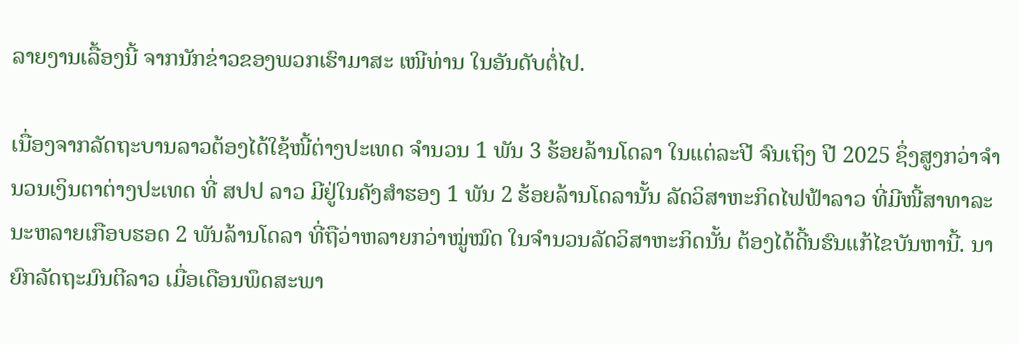ລາຍງານເລື້ອງນີ້ ຈາກນັກຂ່າວຂອງພວກເຮົາມາສະ ເໜີທ່ານ ໃນອັນດັບຕໍ່ໄປ.

ເນື່ອງຈາກລັດຖະບານລາວຕ້ອງໄດ້ໃຊ້ໜີ້ຕ່າງປະເທດ ຈໍານວນ 1 ພັນ 3 ຮ້ອຍລ້ານໂດລາ ໃນແຕ່ລະປີ ຈົນເຖິງ ປີ 2025 ຊຶ່ງສູງກວ່າຈໍານວນເງິນຕາຕ່າງປະເທດ ທີ່ ສປປ ລາວ ມີຢູ່ໃນຄັງສໍາຮອງ 1 ພັນ 2 ຮ້ອຍລ້ານໂດລານັ້ນ ລັດວິສາຫະກິດໄຟຟ້າລາວ ທີ່ມີໜີ້ສາທາລະນະຫລາຍເກືອບຮອດ 2 ພັນລ້ານໂດລາ ທີ່ຖືວ່າຫລາຍກວ່າໝູ່ໝົດ ໃນຈໍານວນລັດວິສາຫະກິດນັ້ນ ຕ້ອງໄດ້ດີ້ນຮົນແກ້ໄຂບັນຫານີ້. ນາຍົກລັດຖະມົນຕີລາວ ເມື່ອເດືອນພຶດສະພາ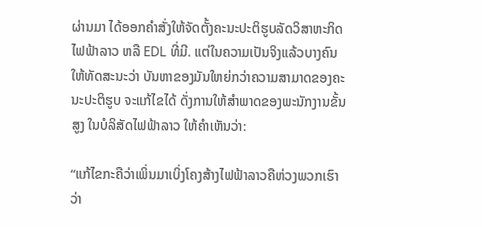ຜ່ານມາ ໄດ້ອອກຄໍາສັ່ງໃຫ້ຈັດຕັ້ງຄະນະປະຕິຮູບລັດວິສາຫະກິດໄຟຟ້າລາວ ຫລື EDL ທີ່ມີ. ແຕ່ໃນຄວາມເປັນຈິງແລ້ວບາງຄົນໃຫ້ທັດສະນະວ່າ ບັນຫາຂອງມັນໃຫຍ່ກວ່າຄວາມສາມາດຂອງຄະນະປະຕິຮູບ ຈະແກ້ໄຂໄດ້ ດັ່ງການໃຫ້ສໍາພາດຂອງພະນັກງານຂັ້ນສູງ ໃນບໍລິສັດໄຟຟ້າລາວ ໃຫ້ຄໍາເຫັນວ່າ:

“ແກ້ໄຂກະຄືວ່າເພິ່ນມາເບິ່ງໂຄງສ້າງໄຟຟ້າລາວຄືຫ່ວງພວກເຮົາວ່າ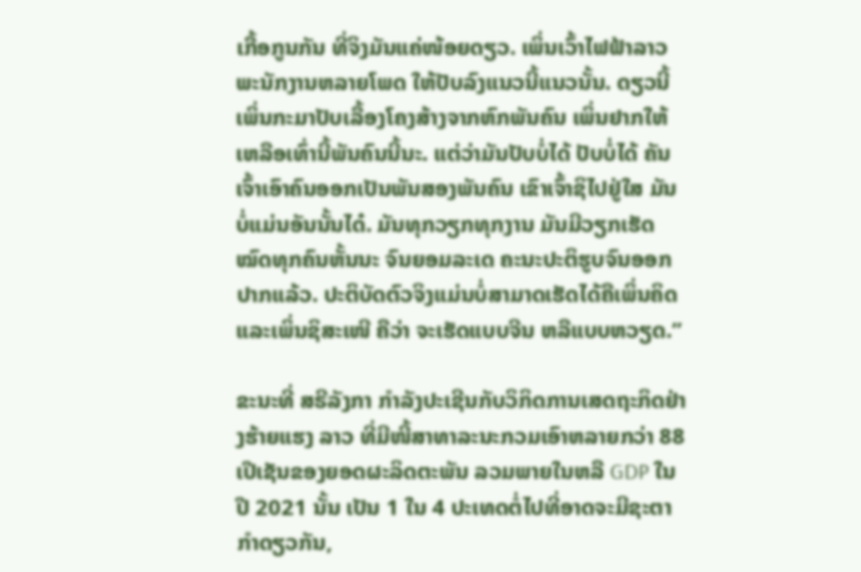ເກື້ອກູນກັນ ທີ່ຈິງມັນແຄ່ໜ້ອຍດຽວ. ເພິ່ນເວົ້າໄຟຟ້າລາວ ພະນັກງານຫລາຍໂພດ ໃຫ້ປັບລົງແນວນີ້ແນວນັ້ນ. ດຽວນີ້ ເພິ່ນກະມາປັບເລື້ອງໂຄງສ້າງຈາກຫົກພັນຄົນ ເພິ່ນຢາກໃຫ້ເຫລືອເທົ່ານີ້ພັນຄົນນີ້ນະ. ແຕ່ວ່າມັນປັບບໍ່ໄດ້ ປັບບໍ່ໄດ້ ຄັນເຈົ້າເອົາຄົນອອກເປັນພັນສອງພັນຄົນ ເຂົາເຈົ້າຊິໄປຢູ່ໃສ ມັນບໍ່ແມ່ນອັນນັ້ນໄດ໋. ມັນທຸກວຽກທຸກງານ ມັນມີວຽກເຮັດໝົດທຸກຄົນຫັ້ນນະ ຈົນຍອມລະເດ ຄະນະປະຕິຮູບຈົນອອກປາກແລ້ວ. ປະຕິບັດຕົວຈິງແມ່ນບໍ່ສາມາດເຮັດໄດ້ຄືເພິ່ນຄິດ ແລະເພິ່ນຊິສະເໜີ ຄືວ່າ ຈະເຮັດແບບຈີນ ຫລືແບບຫວຽດ.”

ຂະນະທີ່ ສຣີລັງກາ ກໍາລັງປະເຊີນກັບວິກິດການເສດຖະກິດຢ່າງຮ້າຍແຮງ ລາວ ທີ່ມີໜີ້ສາທາລະນະກວມເອົາຫລາຍກວ່າ 88 ເປີເຊັນຂອງຍອດຜະລິດຕະພັນ ລວມພາຍໃນຫລື GDP ໃນປີ 2021 ນັ້ນ ເປັນ 1 ໃນ 4 ປະເທດຕໍ່ໄປທີ່ອາດຈະມີຊະຕາກໍາດຽວກັນ,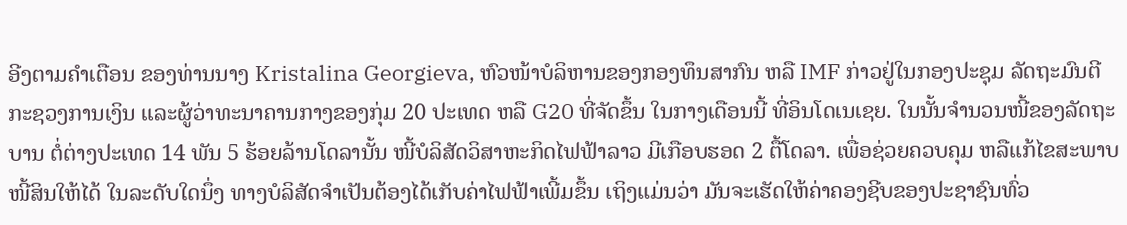ອີງຕາມຄໍາເຕືອນ ຂອງທ່ານນາງ Kristalina Georgieva, ຫົວໜ້າບໍລິຫານຂອງກອງທຶນສາກົນ ຫລື IMF ກ່າວຢູ່ໃນກອງປະຊຸມ ລັດຖະມົນຕີກະຊວງການເງິນ ແລະຜູ້ວ່າທະນາຄານກາງຂອງກຸ່ມ 20 ປະເທດ ຫລື G20 ທີ່ຈັດຂຶ້ນ ໃນກາງເດືອນນີ້ ທີ່ອິນໂດເນເຊຍ. ໃນນັ້ນຈໍານວນໜີ້ຂອງລັດຖະບານ ຕໍ່ຕ່າງປະເທດ 14 ພັນ 5 ຮ້ອຍລ້ານໂດລານັ້ນ ໜີ້ບໍລິສັດວິສາຫະກິດໄຟຟ້າລາວ ມີເກືອບຮອດ 2 ຕື້ໂດລາ. ເພື່ອຊ່ວຍຄວບຄຸມ ຫລືແກ້ໄຂສະພາບໜີ້ສິນໃຫ້ໄດ້ ໃນລະດັບໃດນຶ່ງ ທາງບໍລິສັດຈໍາເປັນຕ້ອງໄດ້ເກັບຄ່າໄຟຟ້າເພີ້ມຂຶ້ນ ເຖິງແມ່ນວ່າ ມັນຈະເຮັດໃຫ້ຄ່າຄອງຊີບຂອງປະຊາຊົນທົ່ວ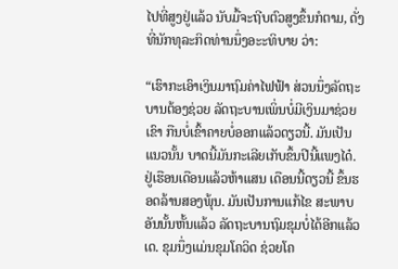ໄປທີ່ສູງຢູ່ແລ້ວ ນັບມື້ຈະຖີບຕົວສູງຂຶ້ນກໍຕາມ, ດັ່ງທີ່ນັກທຸລະກິດທ່ານນຶ່ງອະະທິບາຍ ວ່າ:

“ເຮົາກະເອົາເງິນມາຖົມຄ່າໄຟຟ້າ ສ່ວນນຶ່ງລັດຖະບານຕ້ອງຊ່ວຍ ລັດຖະບານເພິ່ນບໍ່ມີເງິນມາຊ່ວຍເຂົາ ກືນບໍ່ເຂົ້າຄາຍບໍ່ອອກແລ້ວດຽວນີ້. ມັນເປັນແນວນັ້ນ ບາດນີ້ມັນກະເລີຍເກັບຂຶ້ນປີນີ້ແພງໄດ໋. ຢູ່ເຮືອນເດືອນແລ້ວຫ້າແສນ ເດືອນນີ້ດຽວນີ້ ຂຶ້ນຮອດລ້ານສອງພຸ້ນ. ມັນເປັນການແກ້ໄຂ ສະພາບອັນນັ້ນຫັ້ນແລ້ວ ລັດຖະບານຖົມຂຸມບໍ່ໄດ້ອີກແລ້ວເດ. ຂຸມນຶ່ງແມ່ນຂຸມໂຄວິດ ຊ່ວຍໂຄ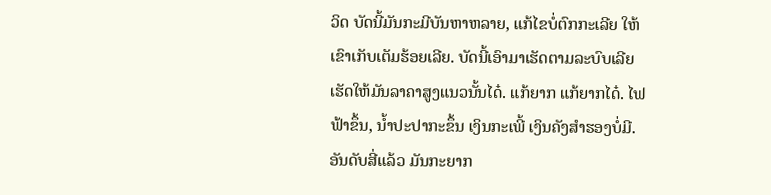ວິດ ບັດນີ້ມັນກະມີບັນຫາຫລາຍ, ແກ້ໄຂບໍ່ຕົກກະເລີຍ ໃຫ້ເຂົາເກັບເຕັມຮ້ອຍເລີຍ. ບັດນີ້ເອົາມາເຮັດຕາມລະບົບເລີຍ ເຮັດໃຫ້ມັນລາຄາສູງແນວນັ້ນໄດ໋. ແກ້ຍາກ ແກ້ຍາກໄດ໋. ໄຟຟ້າຂຶ້ນ, ນໍ້າປະປາກະຂຶ້ນ ເງິນກະເພີ້ ເງິນຄັງສໍາຮອງບໍ່ມີ. ອັນດັບສີ່ແລ້ວ ມັນກະຍາກ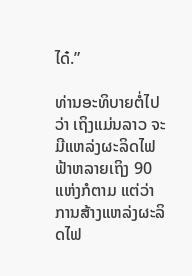ໄດ໋.”

ທ່ານອະທິບາຍຕໍ່ໄປວ່າ ເຖິງແມ່ນລາວ ຈະມີແຫລ່ງຜະລິດໄຟຟ້າຫລາຍເຖິງ 90 ແຫ່ງກໍຕາມ ແຕ່ວ່າການສ້າງແຫລ່ງຜະລິດໄຟ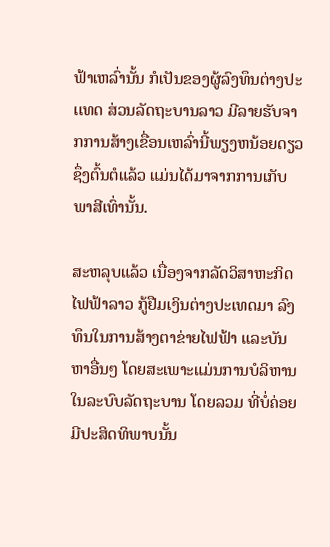ຟ້າເຫລົ່ານັ້ນ ກໍເປັນຂອງຜູ້ລົງທຶນຕ່າງປະເເທດ ສ່ວນລັດຖະບານລາວ ມີລາຍຮັບຈາກການສ້າງເຂື່ອນເຫລົ່ານີ້ພຽງຫນ້ອຍດຽວ ຊຶ່ງຕົ້ນຕໍແລ້ວ ແມ່ນໄດ້ມາຈາກການເກັບພາສີເທົ່ານັ້ນ.

ສະຫລຸບແລ້ວ ເນື່ອງຈາກລັດວິສາຫະກິດໄຟຟ້າລາວ ກູ້ຢືມເງິນຕ່າງປະເທດມາ ລົງທຶນໃນການສ້າງຕາຂ່າຍໄຟຟ້າ ແລະບັນຫາອື່ນໆ ໂດຍສະເພາະແມ່ນການບໍລິຫານໃນລະບົບລັດຖະບານ ໂດຍລວມ ທີ່ບໍ່ຄ່ອຍມີປະສິດທິພາບນັ້ນ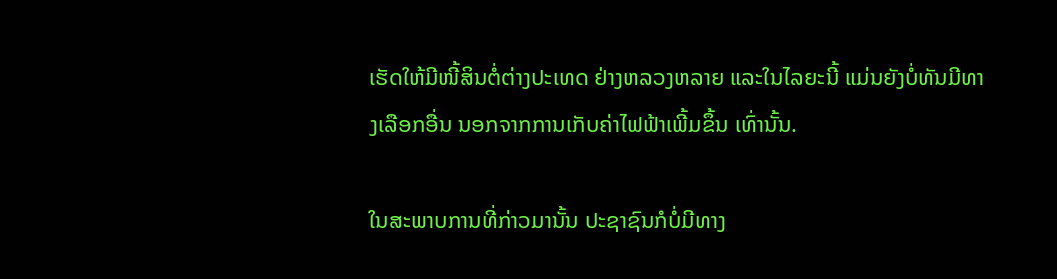ເຮັດໃຫ້ມີໜີ້ສິນຕໍ່ຕ່າງປະເທດ ຢ່າງຫລວງຫລາຍ ແລະໃນໄລຍະນີ້ ແມ່ນຍັງບໍ່ທັນມີທາງເລືອກອື່ນ ນອກຈາກການເກັບຄ່າໄຟຟ້າເພີ້ມຂຶ້ນ ເທົ່ານັ້ນ.

ໃນສະພາບການທີ່ກ່າວມານັ້ນ ປະຊາຊົນກໍບໍ່ມີທາງ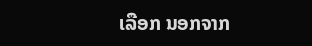ເລືອກ ນອກຈາກ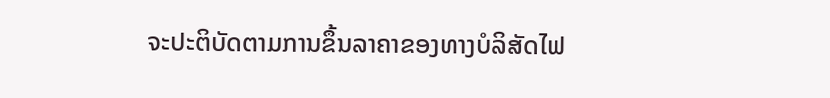ຈະປະຕິບັດຕາມການຂຶ້ນລາຄາຂອງທາງບໍລິສັດໄຟ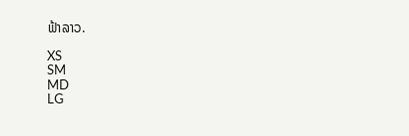ຟ້າລາວ.

XS
SM
MD
LG